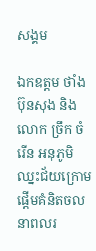សង្គម

ឯកឧត្តម ថាំង ប៊ុនសុង និងលោក ច្រឹក ចំរើន អនុភូមិឈ្នះជ័យក្រោម ផ្តើមគំនិតចលនាពលរ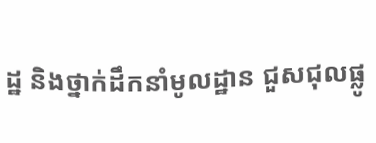ដ្ឋ និងថ្នាក់ដឹកនាំមូលដ្ឋាន ជួសជុលផ្លូ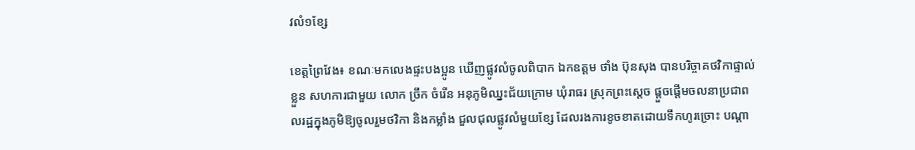វលំ១ខ្សែ

ខេត្តព្រៃវែង៖ ខណៈមកលេងផ្ទះបងប្អូន ឃើញផ្លូវលំចូលពិបាក ឯកឧត្តម ថាំង ប៊ុនសុង បានបរិច្ចាគថវិកាផ្ទាល់ខ្លួន សហការជាមួយ លោក ច្រឹក ចំរើន អនុភូមិឈ្នះជ័យក្រោម ឃុំរាធរ ស្រុកព្រះស្តេច ផ្តួចផ្តើមចលនាប្រជាពលរដ្ឋក្នុងភូមិឱ្យចូលរួមថវិកា និងកម្លាំង ជួលជុលផ្លូវលំមួយខ្សែ ដែលរងការខូចខាតដោយទឹកហូរច្រោះ បណ្តា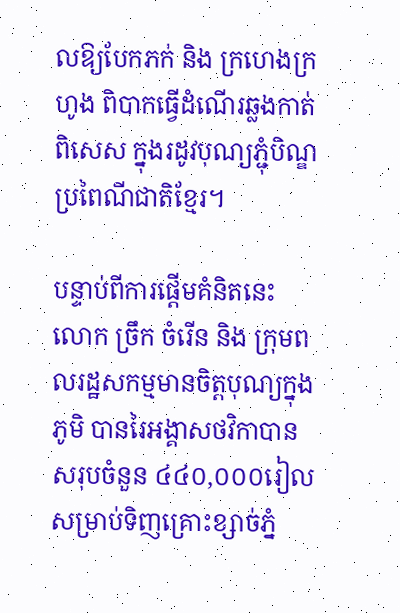លឱ្យបែកភក់ និង ក្រហេងក្រហូង ពិបាកធ្វើដំណើរឆ្លងកាត់ ពិសេស ក្នុងរដូវបុណ្យភ្ជុំបិណ្ឌប្រពៃណីជាតិខ្មែរ។

បន្ទាប់ពីការផ្តើមគំនិតនេះ លោក ច្រឹក ចំរើន និង ក្រុមពលរដ្ឋសកម្មមានចិត្តបុណ្យក្នុងភូមិ បានរៃអង្គាសថវិកាបាន សរុបចំនួន ៤៤០,០០០រៀល សម្រាប់ទិញគ្រោះខ្សាច់ភ្នំ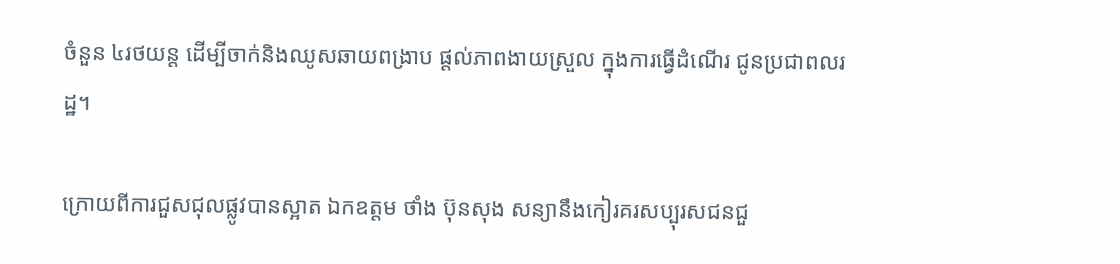ចំនួន ៤រថយន្ត ដើម្បីចាក់និងឈូសឆាយពង្រាប ផ្តល់ភាពងាយស្រួល ក្នុងការធ្វើដំណើរ ជូនប្រជាពលរដ្ឋ។

ក្រោយពីការជួសជុលផ្លូវបានស្អាត ឯកឧត្តម ថាំង ប៊ុនសុង សន្យានឹងកៀរគរសប្បុរសជនជួ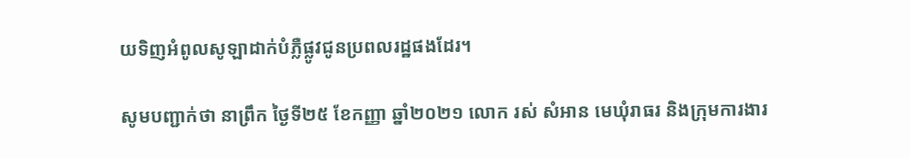យទិញអំពូលសូឡាដាក់បំភ្លឺផ្លូវជូនប្រពលរដ្ឋផងដែរ។

សូមបញ្ជាក់ថា នាព្រឹក ថ្ងៃទី២៥ ខែកញ្ញា ឆ្នាំ២០២១ លោក រស់ សំអាន មេឃុំរាធរ និងក្រុមការងារ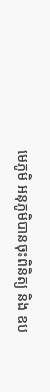មេភូមិ អនុភូមិបានចុះពិនិត្យ និង ឧប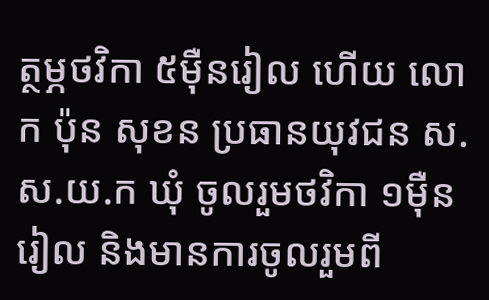ត្ថម្ភថវិកា ៥ម៉ឺនរៀល ហើយ លោក ប៉ុន សុខន ប្រធានយុវជន ស.ស.យ.ក ឃុំ ចូលរួមថវិកា ១ម៉ឺនរៀល និងមានការចូលរួមពី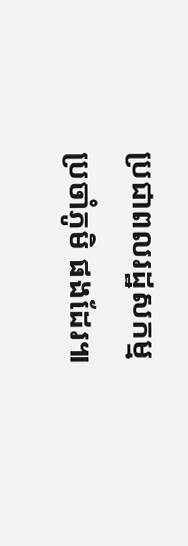ប្រជាពលរដ្ឋសកម្មប្រចាំភូមិ ផងដែរ៕